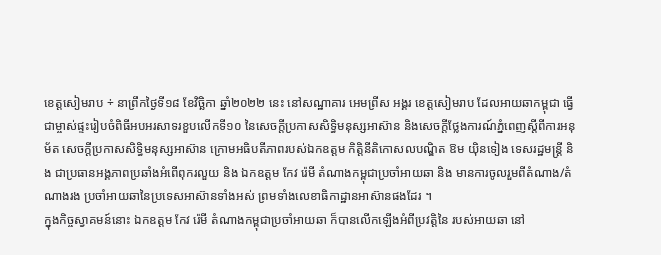ខេត្តសៀមរាប ÷ នាព្រឹកថ្ងៃទី១៨ ខែវិច្ឆិកា ឆ្នាំ២០២២ នេះ នៅសណ្ឋាគារ អេមព្រីស អង្គរ ខេត្តសៀមរាប ដែលអាយឆាកម្ពុជា ធ្វើជាម្ចាស់ផ្ទះរៀបចំពិធីអបអរសាទរខួបលើកទី១០ នៃសេចក្តីប្រកាសសិទ្ធិមនុស្សអាស៊ាន និងសេចក្តីថ្លែងការណ៍ភ្នំពេញស្ដីពីការអនុម័ត សេចក្ដីប្រកាសសិទ្ធិមនុស្សអាស៊ាន ក្រោមអធិបតីភាពរបស់ឯកឧត្តម កិត្តិនីតិកោសលបណ្ឌិត ឱម យ៉ិនទៀង ទេសរដ្ឋមន្ត្រី និង ជាប្រធានអង្គភាពប្រឆាំងអំពើពុករលួយ និង ឯកឧត្តម កែវ រ៉េមី តំណាងកម្ពុជាប្រចាំអាយឆា និង មានការចូលរួមពីតំណាង/តំណាងរង ប្រចាំអាយឆានៃប្រទេសអាស៊ានទាំងអស់ ព្រមទាំងលេខាធិកាដ្ឋានអាស៊ានផងដែរ ។
ក្នុងកិច្ចស្វាគមន៍នោះ ឯកឧត្តម កែវ រ៉េមី តំណាងកម្ពុជាប្រចាំអាយឆា ក៏បានលើកឡើងអំពីប្រវត្តិនៃ របស់អាយឆា នៅ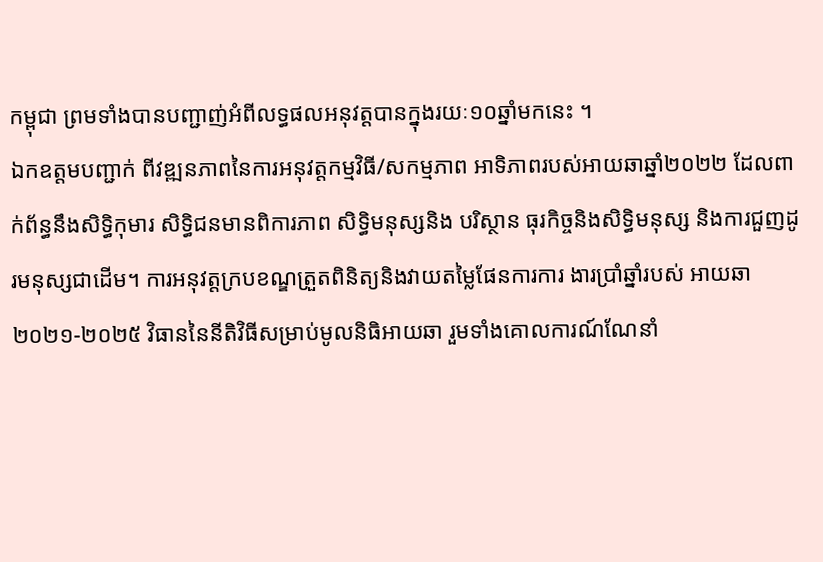កម្ពុជា ព្រមទាំងបានបញ្ជាញ់អំពីលទ្ធផលអនុវត្តបានក្នុងរយៈ១០ឆ្នាំមកនេះ ។
ឯកឧត្តមបញ្ជាក់ ពីវឌ្ឍនភាពនៃការអនុវត្តកម្មវិធី/សកម្មភាព អាទិភាពរបស់អាយឆាឆ្នាំ២០២២ ដែលពាក់ព័ន្ធនឹងសិទ្ធិកុមារ សិទ្ធិជនមានពិការភាព សិទ្ធិមនុស្សនិង បរិស្ថាន ធុរកិច្ចនិងសិទ្ធិមនុស្ស និងការជួញដូរមនុស្សជាដើម។ ការអនុវត្តក្របខណ្ឌត្រួតពិនិត្យនិងវាយតម្លៃផែនការការ ងារប្រាំឆ្នាំរបស់ អាយឆា ២០២១-២០២៥ វិធាននៃនីតិវិធីសម្រាប់មូលនិធិអាយឆា រួមទាំងគោលការណ៍ណែនាំ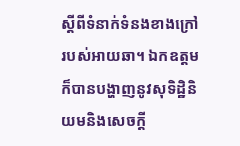ស្តីពីទំនាក់ទំនងខាងក្រៅរបស់អាយឆា។ ឯកឧត្តម ក៏បានបង្ហាញនូវសុទិដ្ឋិនិយមនិងសេចក្តី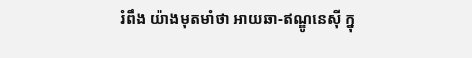រំពឹង យ៉ាងមុតមាំថា អាយឆា-ឥណ្ឌូនេស៊ី ក្នុ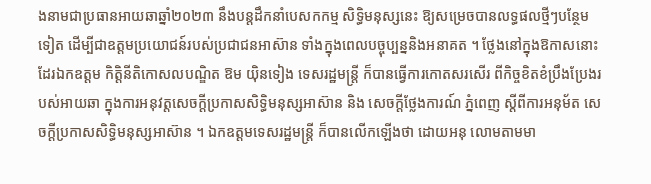ងនាមជាប្រធានអាយឆាឆ្នាំ២០២៣ នឹងបន្តដឹកនាំបេសកកម្ម សិទ្ធិមនុស្សនេះ ឱ្យសម្រេចបានលទ្ធផលថ្មីៗបន្ថែមទៀត ដើម្បីជាឧត្តមប្រយោជន៍របស់ប្រជាជនអាស៊ាន ទាំងក្នុងពេលបច្ចុប្បន្ននិងអនាគត ។ ថ្លែងនៅក្នុងឱកាសនោះដែរឯកឧត្តម កិត្តិនីតិកោសលបណ្ឌិត ឱម យ៉ិនទៀង ទេសរដ្ឋមន្ត្រី ក៏បានធ្វើការកោតសរសើរ ពីកិច្ចខិតខំប្រឹងប្រែងរបស់អាយឆា ក្នុងការអនុវត្តសេចក្តីប្រកាសសិទ្ធិមនុស្សអាស៊ាន និង សេចក្តីថ្លែងការណ៍ ភ្នំពេញ ស្តីពីការអនុម័ត សេចក្ដីប្រកាសសិទ្ធិមនុស្សអាស៊ាន ។ ឯកឧត្តមទេសរដ្ឋមន្ត្រី ក៏បានលើកឡើងថា ដោយអនុ លោមតាមមា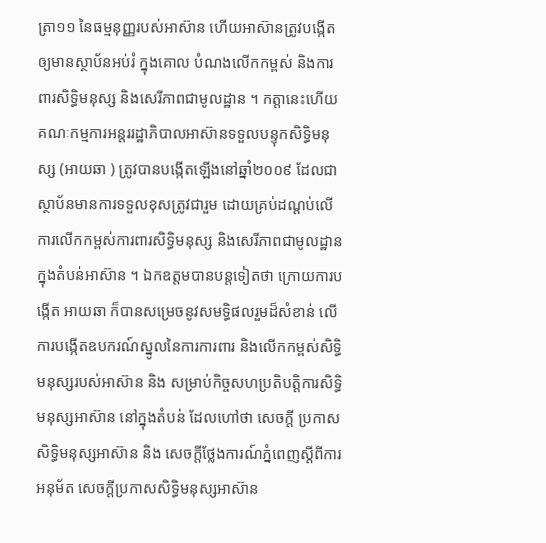ត្រា១១ នៃធម្មនុញ្ញរបស់អាស៊ាន ហើយអាស៊ានត្រូវបង្កើតឲ្យមានស្ថាប័នអប់រំ ក្នុងគោល បំណងលើកកម្ពស់ និងការពារសិទ្ធិមនុស្ស និងសេរីភាពជាមូលដ្ឋាន ។ កត្តានេះហើយគណៈកម្មការអន្តររដ្ឋាភិបាលអាស៊ានទទួលបន្ទុកសិទ្ធិមនុស្ស (អាយឆា ) ត្រូវបានបង្កើតឡើងនៅឆ្នាំ២០០៩ ដែលជាស្ថាប័នមានការទទួលខុសត្រូវជារួម ដោយគ្រប់ដណ្តប់លើការលើកកម្ពស់ការពារសិទ្ធិមនុស្ស និងសេរីភាពជាមូលដ្ឋាន ក្នុងតំបន់អាស៊ាន ។ ឯកឧត្តមបានបន្តទៀតថា ក្រោយការបង្កើត អាយឆា ក៏បានសម្រេចនូវសមទ្ធិផលរួមដ៏សំខាន់ លើការបង្កើតឧបករណ៍ស្នូលនៃការការពារ និងលើកកម្ពស់សិទ្ធិ មនុស្សរបស់អាស៊ាន និង សម្រាប់កិច្ចសហប្រតិបត្តិការសិទ្ធិមនុស្សអាស៊ាន នៅក្នុងតំបន់ ដែលហៅថា សេចក្តី ប្រកាសសិទ្ធិមនុស្សអាស៊ាន និង សេចក្តីថ្លែងការណ៍ភ្នំពេញស្ដីពីការអនុម័ត សេចក្ដីប្រកាសសិទ្ធិមនុស្សអាស៊ាន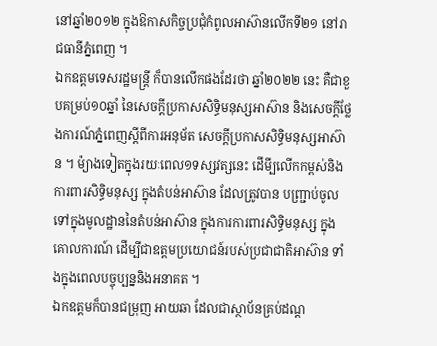នៅឆ្នាំ២០១២ ក្នុងឱកាសកិច្ចប្រជុំកំពូលអាស៊ានលើកទី២១ នៅរាជធានីភ្នំពេញ ។
ឯកឧត្តមទេសរដ្ឋមន្ត្រី ក៏បានលើកផងដែរថា ឆ្នាំ២០២២ នេះ គឺជាខួបគម្រប់១០ឆ្នាំ នៃសេចក្តីប្រកាសសិទ្ធិមនុស្សអាស៊ាន និងសេចក្តីថ្លែងការណ៍ភ្នំពេញស្ដីពីការអនុម័ត សេចក្ដីប្រកាសសិទ្ធិមនុស្សអាស៊ាន ។ ម៉្យាងទៀតក្នុងរយៈពេល១ទស្សវត្សនេះ ដើមី្បលើកកម្ពស់និងការពារសិទ្ធិមនុស្ស ក្នុងតំបន់អាស៊ាន ដែលត្រូវបាន បញ្ជា្រប់ចូលទៅក្នុងមូលដ្ឋាននៃតំបន់អាស៊ាន ក្នុងការការពារសិទ្ធិមនុស្ស ក្នុងគោលការណ៍ ដើម្បីជាឧត្តមប្រយោជន៍របស់ប្រជាជាតិអាស៊ាន ទាំងក្នុងពេលបច្ចុប្បន្ននិងអនាគត ។
ឯកឧត្តមក៏បានជម្រុញ អាយឆា ដែលជាស្ថាប័នគ្រប់ដណ្ត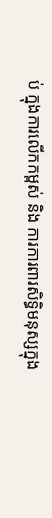ប់ ក្នុងការលើកកម្ពស់ និង ការការពារសិទ្ធិមនុស្សក្នុង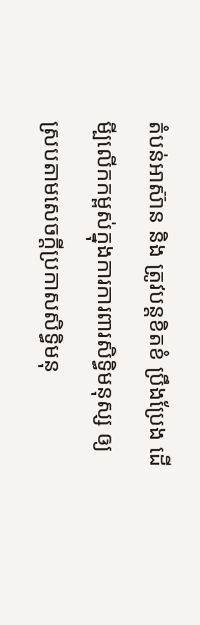តំបន់អាស៊ាន និង ត្រូវបន្តខិតខំ ប្រឹងប្រែង ដើមី្បលើកកម្ពស់ក្នុងការការពារសិទ្ធិមនុស្ស ឲ្យស្របតាមសេចក្តីប្រកាសសិទ្ធិមនុ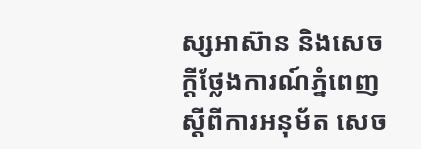ស្សអាស៊ាន និងសេចក្តីថ្លែងការណ៍ភ្នំពេញស្ដីពីការអនុម័ត សេច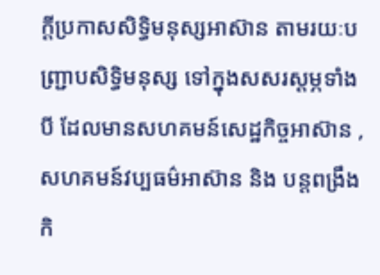ក្ដីប្រកាសសិទ្ធិមនុស្សអាស៊ាន តាមរយៈបញ្ជ្រាបសិទ្ធិមនុស្ស ទៅក្នុងសសរស្តម្ភទាំងបី ដែលមានសហគមន៍សេដ្ឋកិច្ចអាស៊ាន ,សហគមន៍វប្បធម៌អាស៊ាន និង បន្តពង្រឹងកិ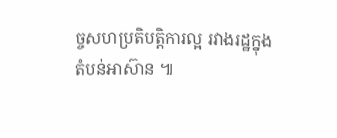ច្ចសហប្រតិបត្តិការល្អ រវាងរដ្ឋក្នុង តំបន់អាស៊ាន ៕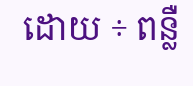ដោយ ÷ ពន្លឺ